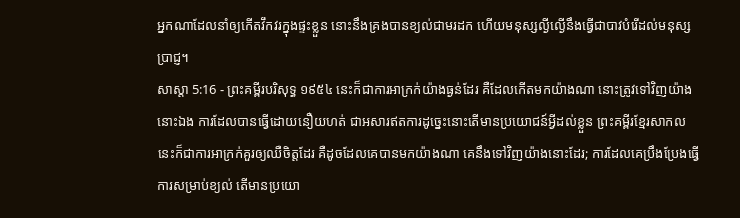អ្នកណាដែលនាំឲ្យកើតវឹកវរក្នុងផ្ទះខ្លួន នោះនឹងគ្រងបានខ្យល់ជាមរដក ហើយមនុស្សល្ងីល្ងើនឹងធ្វើជាបាវបំរើដល់មនុស្សប្រាជ្ញ។
សាស្តា 5:16 - ព្រះគម្ពីរបរិសុទ្ធ ១៩៥៤ នេះក៏ជាការអាក្រក់យ៉ាងធ្ងន់ដែរ គឺដែលកើតមកយ៉ាងណា នោះត្រូវទៅវិញយ៉ាងនោះឯង ការដែលបានធ្វើដោយនឿយហត់ ជាអសារឥតការដូច្នេះនោះតើមានប្រយោជន៍អ្វីដល់ខ្លួន ព្រះគម្ពីរខ្មែរសាកល នេះក៏ជាការអាក្រក់គួរឲ្យឈឺចិត្តដែរ គឺដូចដែលគេបានមកយ៉ាងណា គេនឹងទៅវិញយ៉ាងនោះដែរ; ការដែលគេប្រឹងប្រែងធ្វើការសម្រាប់ខ្យល់ តើមានប្រយោ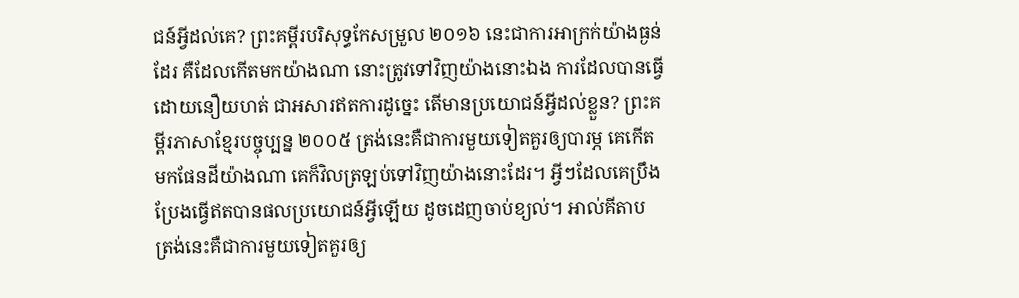ជន៍អ្វីដល់គេ? ព្រះគម្ពីរបរិសុទ្ធកែសម្រួល ២០១៦ នេះជាការអាក្រក់យ៉ាងធ្ងន់ដែរ គឺដែលកើតមកយ៉ាងណា នោះត្រូវទៅវិញយ៉ាងនោះឯង ការដែលបានធ្វើដោយនឿយហត់ ជាអសារឥតការដូច្នេះ តើមានប្រយោជន៍អ្វីដល់ខ្លួន? ព្រះគម្ពីរភាសាខ្មែរបច្ចុប្បន្ន ២០០៥ ត្រង់នេះគឺជាការមួយទៀតគួរឲ្យបារម្ភ គេកើតមកផែនដីយ៉ាងណា គេក៏វិលត្រឡប់ទៅវិញយ៉ាងនោះដែរ។ អ្វីៗដែលគេប្រឹងប្រែងធ្វើឥតបានផលប្រយោជន៍អ្វីឡើយ ដូចដេញចាប់ខ្យល់។ អាល់គីតាប ត្រង់នេះគឺជាការមួយទៀតគួរឲ្យ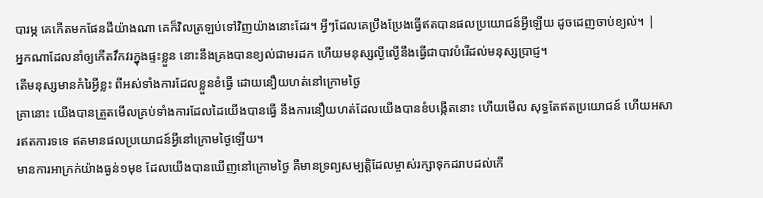បារម្ភ គេកើតមកផែនដីយ៉ាងណា គេក៏វិលត្រឡប់ទៅវិញយ៉ាងនោះដែរ។ អ្វីៗដែលគេប្រឹងប្រែងធ្វើឥតបានផលប្រយោជន៍អ្វីឡើយ ដូចដេញចាប់ខ្យល់។ |
អ្នកណាដែលនាំឲ្យកើតវឹកវរក្នុងផ្ទះខ្លួន នោះនឹងគ្រងបានខ្យល់ជាមរដក ហើយមនុស្សល្ងីល្ងើនឹងធ្វើជាបាវបំរើដល់មនុស្សប្រាជ្ញ។
តើមនុស្សមានកំរៃអ្វីខ្លះ ពីអស់ទាំងការដែលខ្លួនខំធ្វើ ដោយនឿយហត់នៅក្រោមថ្ងៃ
គ្រានោះ យើងបានត្រួតមើលគ្រប់ទាំងការដែលដៃយើងបានធ្វើ នឹងការនឿយហត់ដែលយើងបានខំបង្កើតនោះ ហើយមើល សុទ្ធតែឥតប្រយោជន៍ ហើយអសារឥតការទទេ ឥតមានផលប្រយោជន៍អ្វីនៅក្រោមថ្ងៃឡើយ។
មានការអាក្រក់យ៉ាងធ្ងន់១មុខ ដែលយើងបានឃើញនៅក្រោមថ្ងៃ គឺមានទ្រព្យសម្បត្តិដែលម្ចាស់រក្សាទុកដរាបដល់កើ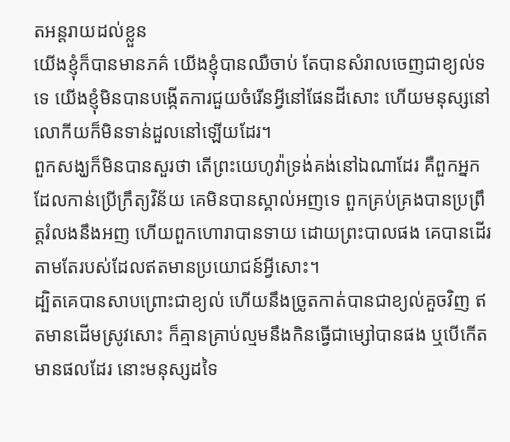តអន្តរាយដល់ខ្លួន
យើងខ្ញុំក៏បានមានភគ៌ យើងខ្ញុំបានឈឺចាប់ តែបានសំរាលចេញជាខ្យល់ទទេ យើងខ្ញុំមិនបានបង្កើតការជួយចំរើនអ្វីនៅផែនដីសោះ ហើយមនុស្សនៅលោកីយក៏មិនទាន់ដួលនៅឡើយដែរ។
ពួកសង្ឃក៏មិនបានសួរថា តើព្រះយេហូវ៉ាទ្រង់គង់នៅឯណាដែរ គឺពួកអ្នកដែលកាន់ប្រើក្រឹត្យវិន័យ គេមិនបានស្គាល់អញទេ ពួកគ្រប់គ្រងបានប្រព្រឹត្តរំលងនឹងអញ ហើយពួកហោរាបានទាយ ដោយព្រះបាលផង គេបានដើរតាមតែរបស់ដែលឥតមានប្រយោជន៍អ្វីសោះ។
ដ្បិតគេបានសាបព្រោះជាខ្យល់ ហើយនឹងច្រូតកាត់បានជាខ្យល់គួចវិញ ឥតមានដើមស្រូវសោះ ក៏គ្មានគ្រាប់ល្មមនឹងកិនធ្វើជាម្សៅបានផង ឬបើកើតមានផលដែរ នោះមនុស្សដទៃ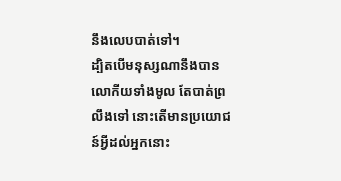នឹងលេបបាត់ទៅ។
ដ្បិតបើមនុស្សណានឹងបានលោកីយទាំងមូល តែបាត់ព្រលឹងទៅ នោះតើមានប្រយោជន៍អ្វីដល់អ្នកនោះ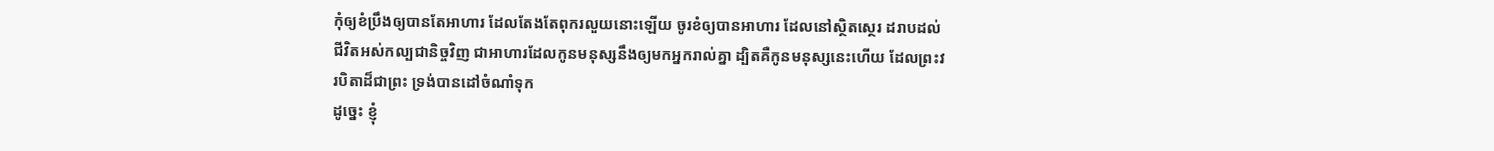កុំឲ្យខំប្រឹងឲ្យបានតែអាហារ ដែលតែងតែពុករលួយនោះឡើយ ចូរខំឲ្យបានអាហារ ដែលនៅស្ថិតស្ថេរ ដរាបដល់ជីវិតអស់កល្បជានិច្ចវិញ ជាអាហារដែលកូនមនុស្សនឹងឲ្យមកអ្នករាល់គ្នា ដ្បិតគឺកូនមនុស្សនេះហើយ ដែលព្រះវរបិតាដ៏ជាព្រះ ទ្រង់បានដៅចំណាំទុក
ដូច្នេះ ខ្ញុំ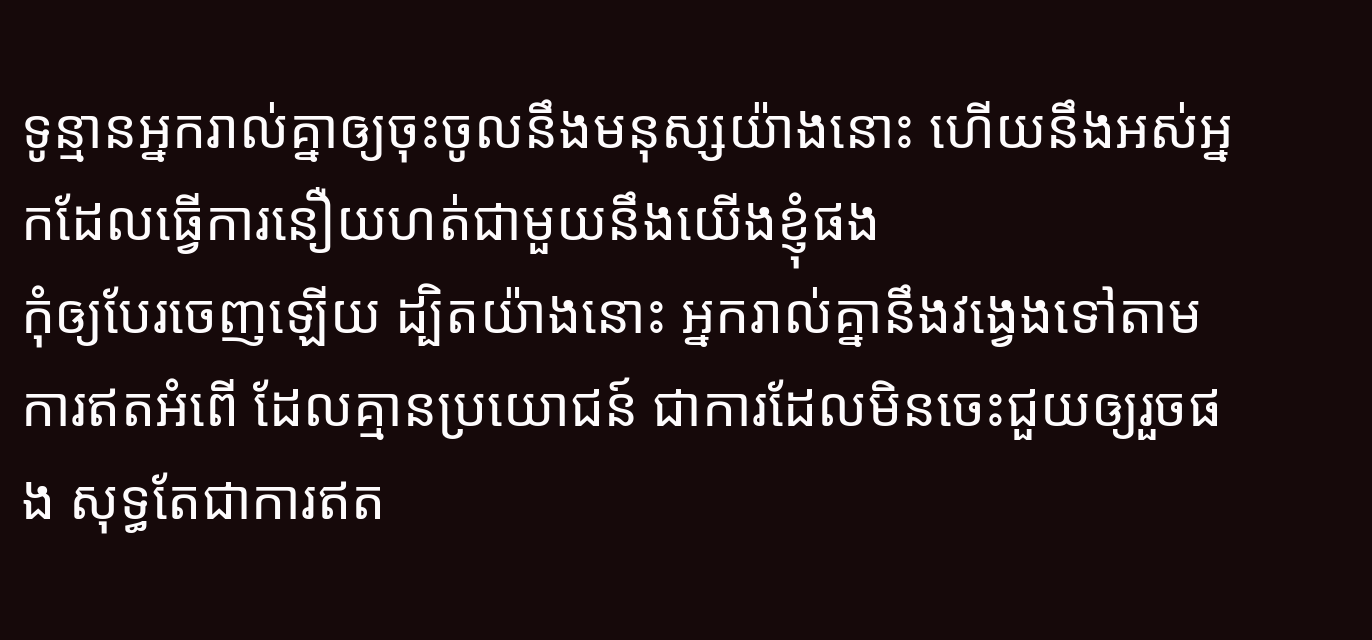ទូន្មានអ្នករាល់គ្នាឲ្យចុះចូលនឹងមនុស្សយ៉ាងនោះ ហើយនឹងអស់អ្នកដែលធ្វើការនឿយហត់ជាមួយនឹងយើងខ្ញុំផង
កុំឲ្យបែរចេញឡើយ ដ្បិតយ៉ាងនោះ អ្នករាល់គ្នានឹងវង្វេងទៅតាមការឥតអំពើ ដែលគ្មានប្រយោជន៍ ជាការដែលមិនចេះជួយឲ្យរួចផង សុទ្ធតែជាការឥត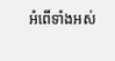អំពើទាំងអស់